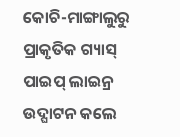କୋଚି-ମାଙ୍ଗାଲୁରୁ ପ୍ରାକୃତିକ ଗ୍ୟାସ୍ ପାଇପ୍ ଲାଇନ୍ର ଉଦ୍ଘାଟନ କଲେ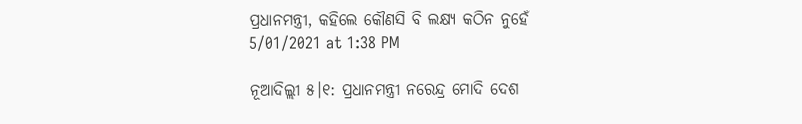ପ୍ରଧାନମନ୍ତ୍ରୀ, କହିଲେ କୌଣସି ବି ଲକ୍ଷ୍ୟ କଠିନ ନୁହେଁ
5/01/2021 at 1:38 PM

ନୂଆଦିଲ୍ଲୀ ୫।୧: ପ୍ରଧାନମନ୍ତ୍ରୀ ନରେନ୍ଦ୍ର ମୋଦି ଦେଶ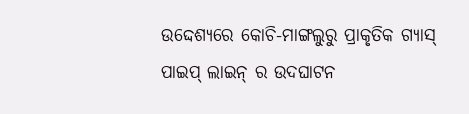ଉଦ୍ଦେଶ୍ୟରେ କୋଚି-ମାଙ୍ଗଲୁରୁ ପ୍ରାକୃତିକ ଗ୍ୟାସ୍ ପାଇପ୍ ଲାଇନ୍ ର ଉଦଘାଟନ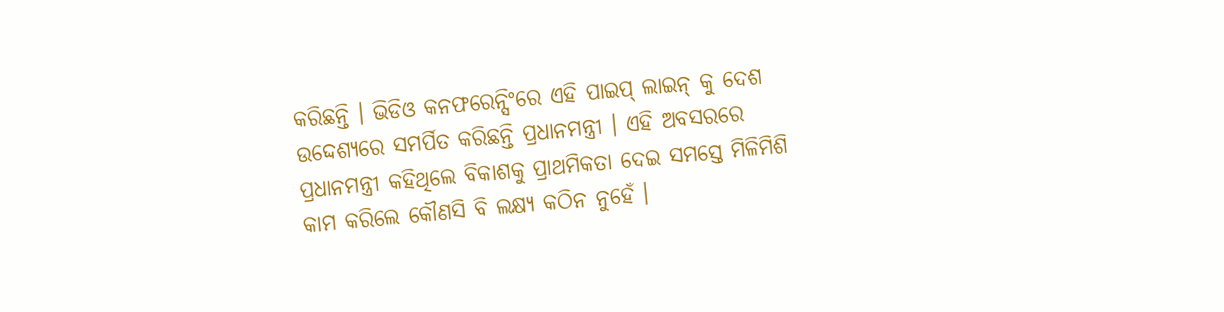କରିଛନ୍ତି । ଭିଡିଓ କନଫରେନ୍ସିଂରେ ଏହି ପାଇପ୍ ଲାଇନ୍ କୁ ଦେଶ ଉଦ୍ଦେଶ୍ୟରେ ସମର୍ପିତ କରିଛନ୍ତି ପ୍ରଧାନମନ୍ତ୍ରୀ । ଏହି ଅବସରରେ ପ୍ରଧାନମନ୍ତ୍ରୀ କହିଥିଲେ ବିକାଶକୁ ପ୍ରାଥମିକତା ଦେଇ ସମସ୍ତେ ମିଳିମିଶି କାମ କରିଲେ କୌଣସି ବି ଲକ୍ଷ୍ୟ କଠିନ ନୁହେଁ ।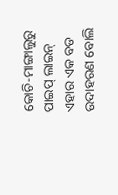କୋଚି-ମାଙ୍ଗାଲୁରୁ ପାଇପ୍ ଲାଇନ୍ ଏହାର ଏକ ବଡ ଉଦାହରଣ ବୋଲି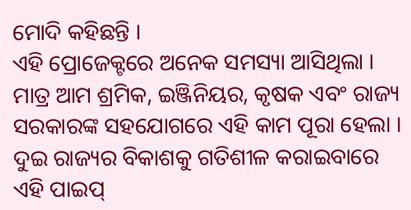ମୋଦି କହିଛନ୍ତି ।
ଏହି ପ୍ରୋଜେକ୍ଟରେ ଅନେକ ସମସ୍ୟା ଆସିଥିଲା । ମାତ୍ର ଆମ ଶ୍ରମିକ, ଇଞ୍ଜିନିୟର, କୃଷକ ଏବଂ ରାଜ୍ୟ ସରକାରଙ୍କ ସହଯୋଗରେ ଏହି କାମ ପୂରା ହେଲା । ଦୁଇ ରାଜ୍ୟର ବିକାଶକୁ ଗତିଶୀଳ କରାଇବାରେ ଏହି ପାଇପ୍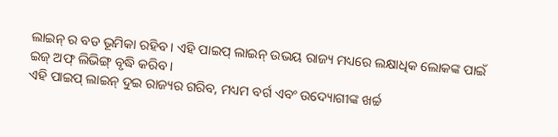ଲାଇନ୍ ର ବଡ ଭୂମିକା ରହିବ । ଏହି ପାଇପ୍ ଲାଇନ୍ ଉଭୟ ରାଜ୍ୟ ମଧ୍ୟରେ ଲକ୍ଷାଧିକ ଲୋକଙ୍କ ପାଇଁ ଇଜ୍ ଅଫ୍ ଲିଭିଙ୍ଗ୍ ବୃଦ୍ଧି କରିବ ।
ଏହି ପାଇପ୍ ଲାଇନ୍ ଦୁଇ ରାଜ୍ୟର ଗରିବ, ମଧ୍ୟମ ବର୍ଗ ଏବଂ ଉଦ୍ୟୋଗୀଙ୍କ ଖର୍ଚ୍ଚ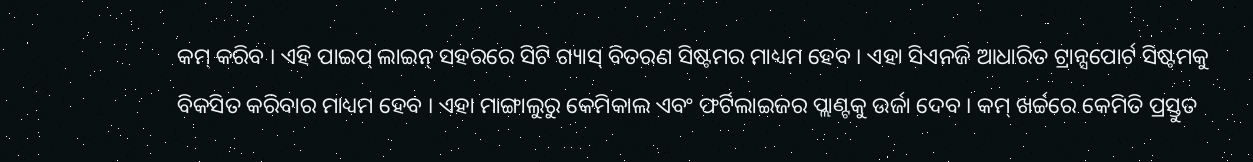କମ୍ କରିବ । ଏହି ପାଇପ୍ ଲାଇନ୍ ସହରରେ ସିଟି ଗ୍ୟାସ୍ ବିତରଣ ସିଷ୍ଟମର ମାଧ୍ୟମ ହେବ । ଏହା ସିଏନଜି ଆଧାରିତ ଟ୍ରାନ୍ସପୋର୍ଟ ସିଷ୍ଟମକୁ ବିକସିତ କରିବାର ମାଧ୍ୟମ ହେବ । ଏହା ମାଙ୍ଗାଲୁରୁ କେମିକାଲ ଏବଂ ଫର୍ଟିଲାଇଜର ପ୍ଲାଣ୍ଟକୁ ଉର୍ଜା ଦେବ । କମ୍ ଖର୍ଚ୍ଚରେ କେମିତି ପ୍ରସ୍ତୁତ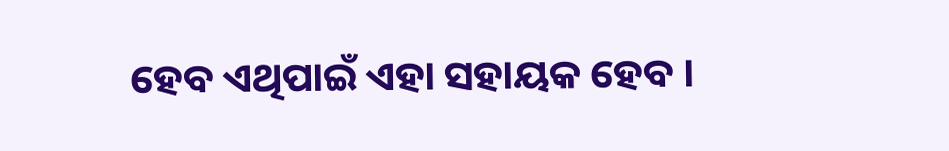ହେବ ଏଥିପାଇଁ ଏହା ସହାୟକ ହେବ ।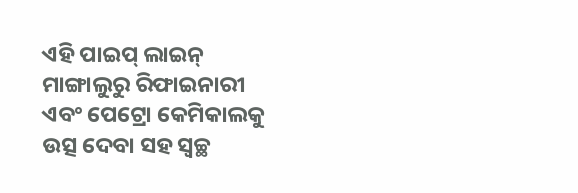ଏହି ପାଇପ୍ ଲାଇନ୍ ମାଙ୍ଗାଲୁରୁ ରିଫାଇନାରୀ ଏବଂ ପେଟ୍ରୋ କେମିକାଲକୁ ଉତ୍ସ ଦେବା ସହ ସ୍ବଚ୍ଛ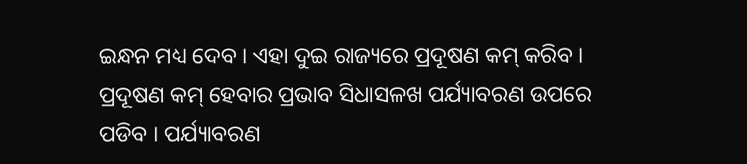ଇନ୍ଧନ ମଧ୍ୟ ଦେବ । ଏହା ଦୁଇ ରାଜ୍ୟରେ ପ୍ରଦୂଷଣ କମ୍ କରିବ । ପ୍ରଦୂଷଣ କମ୍ ହେବାର ପ୍ରଭାବ ସିଧାସଳଖ ପର୍ଯ୍ୟାବରଣ ଉପରେ ପଡିବ । ପର୍ଯ୍ୟାବରଣ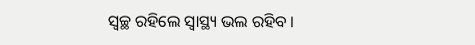ସ୍ବଚ୍ଛ ରହିଲେ ସ୍ବାସ୍ଥ୍ୟ ଭଲ ରହିବ ।